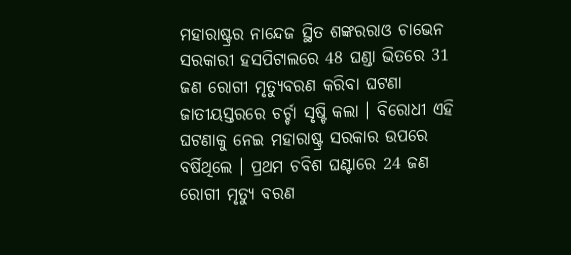ମହାରାଷ୍ଟ୍ରର ନାନ୍ଦେଜ ସ୍ଥିତ ଶଙ୍କରରାଓ ଚାଭେନ ସରକାରୀ ହସପିଟାଲରେ 48 ଘଣ୍ଡା ଭିତରେ 31 ଜଣ ରୋଗୀ ମୃତ୍ୟୁବରଣ କରିବା ଘଟଣା ଜାତୀୟସ୍ତରରେ ଚର୍ଚ୍ଚା ସୃଷ୍ଟି କଲା । ବିରୋଧୀ ଏହି ଘଟଣାକୁ ନେଇ ମହାରାଷ୍ଟ୍ର ସରକାର ଉପରେ ବର୍ଷିଥିଲେ । ପ୍ରଥମ ଚବିଶ ଘଣ୍ଟାରେ 24 ଜଣ ରୋଗୀ ମୃତ୍ୟୁ ବରଣ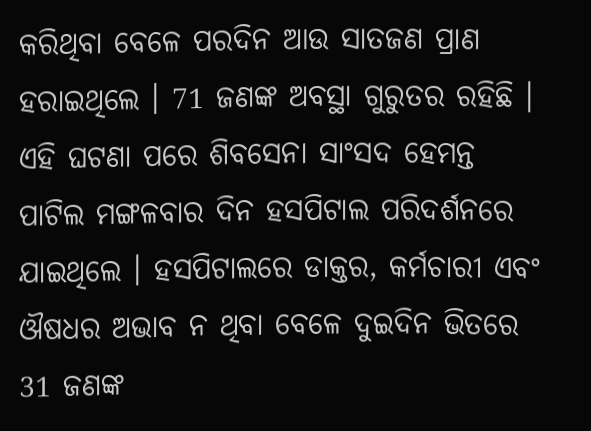କରିଥିବା ବେଳେ ପରଦିନ ଆଉ ସାତଜଣ ପ୍ରାଣ ହରାଇଥିଲେ । 71 ଜଣଙ୍କ ଅବସ୍ଥା ଗୁରୁତର ରହିଛି । ଏହି ଘଟଣା ପରେ ଶିବସେନା ସାଂସଦ ହେମନ୍ତ ପାଟିଲ ମଙ୍ଗଳବାର ଦିନ ହସପିଟାଲ ପରିଦର୍ଶନରେ ଯାଇଥିଲେ । ହସପିଟାଲରେ ଡାକ୍ତର, କର୍ମଚାରୀ ଏବଂ ଔଷଧର ଅଭାବ ନ ଥିବା ବେଳେ ଦୁଇଦିନ ଭିତରେ 31 ଜଣଙ୍କ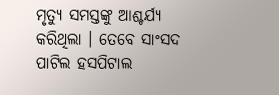ମୃତ୍ୟୁ ସମସ୍ତଙ୍କୁ ଆଶ୍ଚର୍ଯ୍ୟ କରିଥିଲା । ତେବେ ସାଂସଦ ପାଟିଲ ହସପିଟାଲ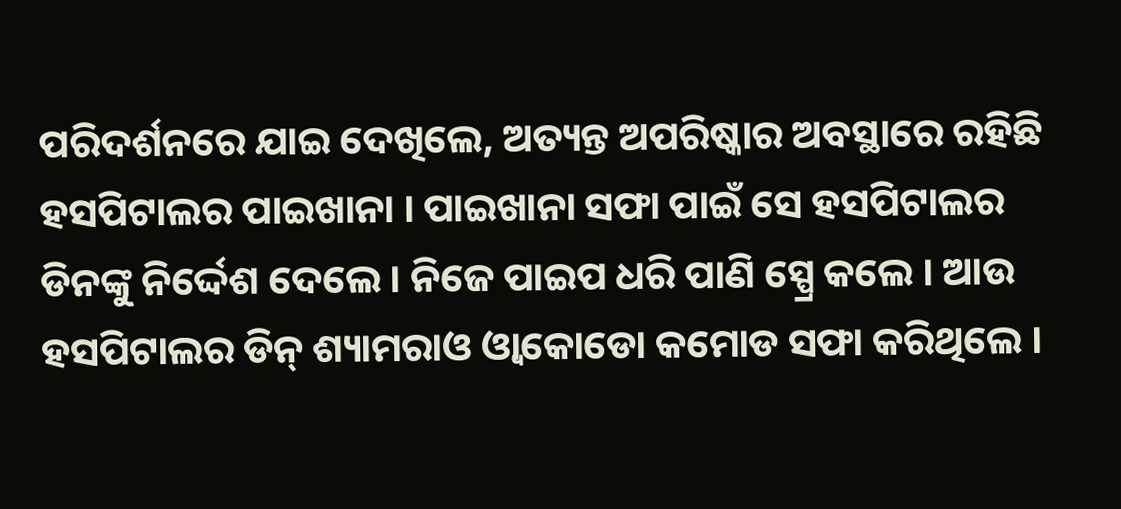ପରିଦର୍ଶନରେ ଯାଇ ଦେଖିଲେ, ଅତ୍ୟନ୍ତ ଅପରିଷ୍କାର ଅବସ୍ଥାରେ ରହିଛି ହସପିଟାଲର ପାଇଖାନା । ପାଇଖାନା ସଫା ପାଇଁ ସେ ହସପିଟାଲର ଡିନଙ୍କୁ ନିର୍ଦ୍ଦେଶ ଦେଲେ । ନିଜେ ପାଇପ ଧରି ପାଣି ସ୍ପ୍ରେ କଲେ । ଆଉ ହସପିଟାଲର ଡିନ୍ ଶ୍ୟାମରାଓ ଓ୍ବାକୋଡୋ କମୋଡ ସଫା କରିଥିଲେ ।